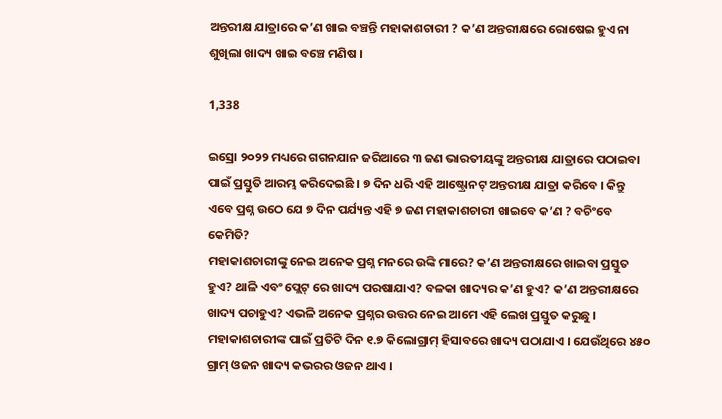ଅନ୍ତରୀକ୍ଷ ଯାତ୍ରାରେ କ’ଣ ଖାଇ ବଞ୍ଚନ୍ତି ମହାକାଶଚାରୀ ? କ’ଣ ଅନ୍ତରୀକ୍ଷରେ ରୋଷେଇ ହୁଏ ନା ଶୁଖିଲା ଖାଦ୍ୟ ଖାଇ ବଞ୍ଚେ ମଣିଷ ।

1,338

ଇସ୍ରୋ ୨୦୨୨ ମଧ୍ୟରେ ଗଗନଯାନ ଜରିଆରେ ୩ ଜଣ ଭାରତୀୟଙ୍କୁ ଅନ୍ତରୀକ୍ଷ ଯାତ୍ରାରେ ପଠାଇବା ପାଇଁ ପ୍ରସ୍ତୁତି ଆରମ୍ଭ କରିଦେଇଛି । ୭ ଦିନ ଧରି ଏହି ଆଷ୍ଟ୍ରୋନଟ୍ ଅନ୍ତରୀକ୍ଷ ଯାତ୍ରା କରିବେ । କିନ୍ତୁ ଏବେ ପ୍ରଶ୍ନ ଉଠେ ଯେ ୭ ଦିନ ପର୍ଯ୍ୟନ୍ତ ଏହି ୭ ଜଣ ମହାକାଶଚାରୀ ଖାଇବେ କ’ଣ ? ବଚିଂବେ କେମିତି?
ମହାକାଶଚାରୀଙ୍କୁ ନେଇ ଅନେକ ପ୍ରଶ୍ନ ମନରେ ଉଙ୍କି ମାରେ? କ’ଣ ଅନ୍ତରୀକ୍ଷରେ ଖାଇବା ପ୍ରସ୍ତୁତ ହୁଏ? ଥାଳି ଏବଂ ପ୍ଲେଟ୍ ରେ ଖାଦ୍ୟ ପରଷାଯାଏ? ବଳକା ଖାଦ୍ୟର କ’ଣ ହୁଏ? କ’ଣ ଅନ୍ତରୀକ୍ଷରେ ଖାଦ୍ୟ ପଚାହୁଏ? ଏଭଳି ଅନେକ ପ୍ରଶ୍ନର ଉତ୍ତର ନେଇ ଆମେ ଏହି ଲେଖ ପ୍ରସ୍ତୁତ କରୁଛୁ । ମହାକାଶଚାରୀଙ୍କ ପାଇଁ ପ୍ରତିଟି ଦିନ ୧.୭ କିଲୋଗ୍ରାମ୍ ହିସାବରେ ଖାଦ୍ୟ ପଠାଯାଏ । ଯେଉଁଥିରେ ୪୫୦ ଗ୍ରାମ୍ ଓଜନ ଖାଦ୍ୟ କଭରର ଓଜନ ଥାଏ ।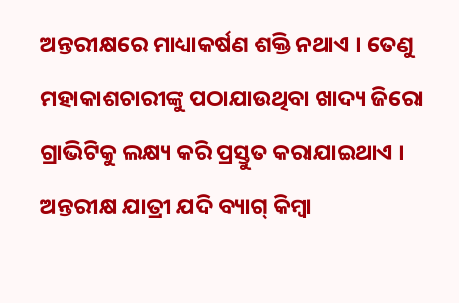ଅନ୍ତରୀକ୍ଷରେ ମାଧ୍ୟାକର୍ଷଣ ଶକ୍ତି ନଥାଏ । ତେଣୁ ମହାକାଶଚାରୀଙ୍କୁ ପଠାଯାଉଥିବା ଖାଦ୍ୟ ଜିରୋ ଗ୍ରାଭିଟିକୁ ଲକ୍ଷ୍ୟ କରି ପ୍ରସ୍ତୁତ କରାଯାଇଥାଏ । ଅନ୍ତରୀକ୍ଷ ଯାତ୍ରୀ ଯଦି ବ୍ୟାଗ୍ କିମ୍ବା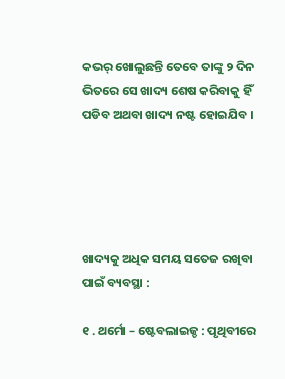କଭର୍ ଖୋଲୁଛନ୍ତି ତେବେ ତାଙ୍କୁ ୨ ଦିନ ଭିତରେ ସେ ଖାଦ୍ୟ ଶେଷ କରିବାକୁ ହିଁ ପଡିବ ଅଥବା ଖାଦ୍ୟ ନଷ୍ଟ ହୋଇଯିବ ।





ଖାଦ୍ୟକୁ ଅଧିକ ସମୟ ସତେଜ ରଖିବା ପାଇଁ ବ୍ୟବସ୍ଥା :

୧ . ଥର୍ମୋ – ଷ୍ଟେବଲାଇଜ୍ଡ : ପୃଥିବୀରେ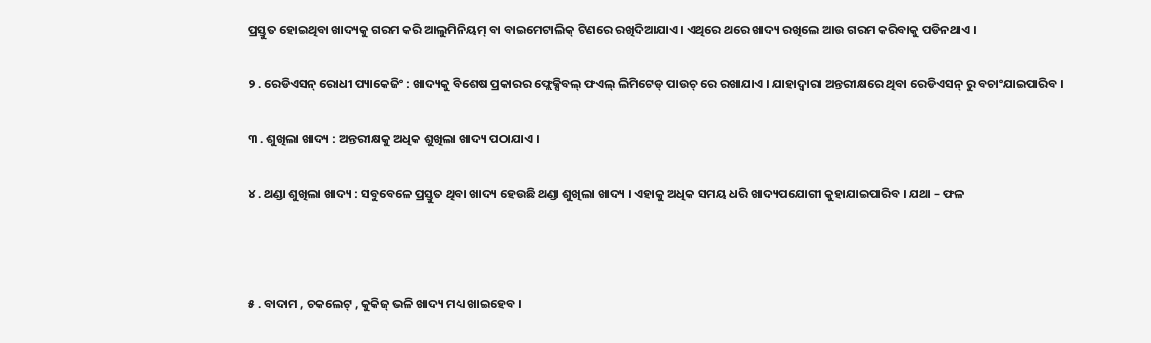ପ୍ରସ୍ତୁତ ହୋଇଥିବା ଖାଦ୍ୟକୁ ଗରମ କରି ଆଲୁମିନିୟମ୍ ବା ବାଇମେଟାଲିକ୍ ଟିଣରେ ରଖିଦିଆଯାଏ । ଏଥିରେ ଥରେ ଖାଦ୍ୟ ରଖିଲେ ଆଉ ଗରମ କରିବାକୁ ପଡିନଥାଏ ।

୨ . ରେଡିଏସନ୍ ରୋଧୀ ପ୍ୟାକେଜିଂ : ଖାଦ୍ୟକୁ ବିଶେଷ ପ୍ରକାରର ଫ୍ଲେକ୍ସିବଲ୍ ଫଏଲ୍ ଲିମିଟେଡ୍ ପାଉଚ୍ ରେ ରଖାଯାଏ । ଯାହାଦ୍ୱାରା ଅନ୍ତରୀକ୍ଷରେ ଥିବା ରେଡିଏସନ୍ ରୁ ବଚାଂଯାଇପାରିବ ।

୩ . ଶୁଖିଲା ଖାଦ୍ୟ : ଅନ୍ତରୀକ୍ଷକୁ ଅଧିକ ଶୁଖିଲା ଖାଦ୍ୟ ପଠାଯାଏ ।

୪ . ଥଣ୍ଡା ଶୁଖିଲା ଖାଦ୍ୟ : ସବୁବେଳେ ପ୍ରସ୍ତୁତ ଥିବା ଖାଦ୍ୟ ହେଉଛି ଥଣ୍ଡା ଶୁଖିଲା ଖାଦ୍ୟ । ଏହାକୁ ଅଧିକ ସମୟ ଧରି ଖାଦ୍ୟପଯୋଗୀ କୁହାଯାଇପାରିବ । ଯଥା – ଫଳ



୫ . ବାଦାମ , ଚକଲେଟ୍ , କୁକିଜ୍ ଭଳି ଖାଦ୍ୟ ମଧ୍ୟ ଖାଇହେବ ।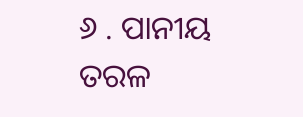୬ . ପାନୀୟ ତରଳ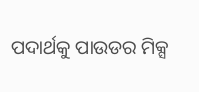ପଦାର୍ଥକୁ ପାଉଡର ମିକ୍ସ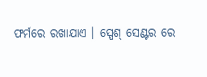ଫର୍ମରେ ରଖାଯାଏ । ସ୍ପେଶ୍ ସେଣ୍ଟର ରେ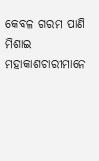କେବଳ ଗରମ ପାଣି ମିଶାଇ ମହାକାଶଚାରୀମାନେ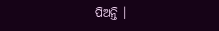ପିଅନ୍ତି ।